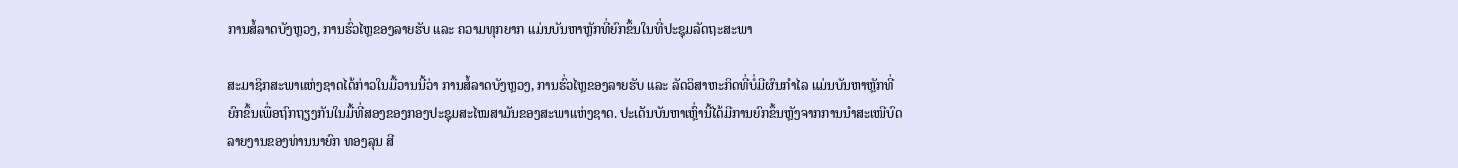ການສໍ້ລາດບັງຫຼວງ, ການຮົ່ວໄຫຼຂອງລາຍຮັບ ແລະ ຄວາມທຸກຍາກ ແມ່ນບັນຫາຫຼັກທີ່ຍົກຂຶ້ນໃນທີ່ປະຊຸມລັດຖະສະພາ

ສະມາຊິກສະພາແຫ່ງຊາດໄດ້ກ່າວໃນມື້ວານນີ້ວ່າ ການສໍ້ລາດບັງຫຼວງ, ການຮົ່ວໄຫຼຂອງລາຍຮັບ ແລະ ລັດວິສາຫະກິດທີ່ບໍ່ມີຜົນກຳໄລ ແມ່ນບັນຫາຫຼັກທີ່ຍົກຂຶ້ນເພື່ອຖົກຖຽງກັນໃນມື້ທີ່ສອງຂອງກອງປະຊຸມສະໄໝສາມັນຂອງສະພາແຫ່ງຊາດ. ປະເດັນບັນຫາເຫຼົ່ານີ້ໄດ້ມີການຍົກຂຶ້ນຫຼັງຈາກການນຳສະເໜີບົດລາຍງານຂອງທ່ານນາຍົກ ທອງລຸນ ສີ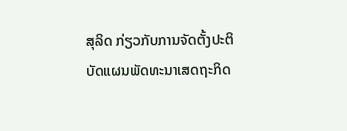ສຸລິດ ກ່ຽວກັບການຈັດຕັ້ງປະຕິບັດແຜນພັດທະນາເສດຖະກິດ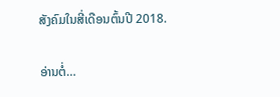ສັງຄົມໃນສີ່ເດືອນຕົ້ນປີ 2018.

ອ່ານຕໍ່…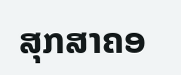ສຸກສາຄອ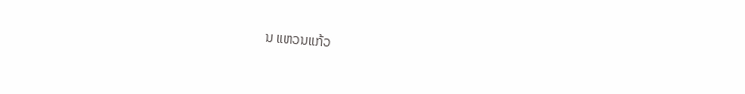ນ ແຫວນແກ້ວ